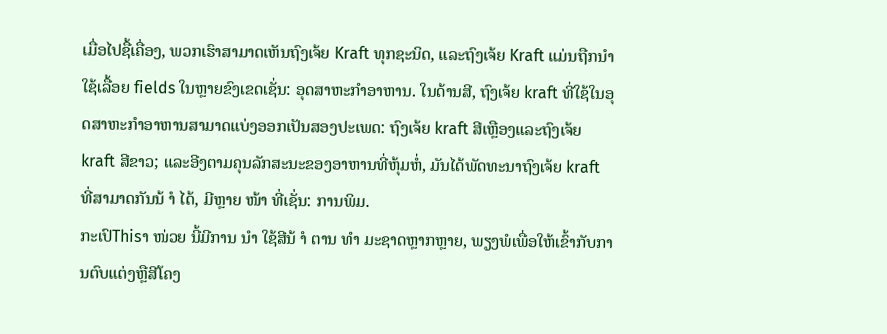ເມື່ອໄປຊື້ເຄື່ອງ, ພວກເຮົາສາມາດເຫັນຖົງເຈ້ຍ Kraft ທຸກຊະນິດ, ແລະຖົງເຈ້ຍ Kraft ແມ່ນຖືກນໍາໃຊ້ເລື້ອຍ fields ໃນຫຼາຍຂົງເຂດເຊັ່ນ: ອຸດສາຫະກໍາອາຫານ. ໃນດ້ານສີ, ຖົງເຈ້ຍ kraft ທີ່ໃຊ້ໃນອຸດສາຫະກໍາອາຫານສາມາດແບ່ງອອກເປັນສອງປະເພດ: ຖົງເຈ້ຍ kraft ສີເຫຼືອງແລະຖົງເຈ້ຍ kraft ສີຂາວ; ແລະອີງຕາມຄຸນລັກສະນະຂອງອາຫານທີ່ຫຸ້ມຫໍ່, ມັນໄດ້ພັດທະນາຖົງເຈ້ຍ kraft ທີ່ສາມາດກັນນ້ ຳ ໄດ້, ມີຫຼາຍ ໜ້າ ທີ່ເຊັ່ນ: ການພິມ.
ກະເປົThisາ ໜ່ວຍ ນີ້ມີການ ນຳ ໃຊ້ສີນ້ ຳ ຕານ ທຳ ມະຊາດຫຼາກຫຼາຍ, ພຽງພໍເພື່ອໃຫ້ເຂົ້າກັບການຕົບແຕ່ງຫຼືສີໂຄງ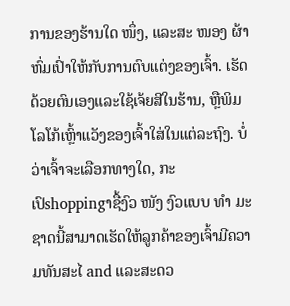ການຂອງຮ້ານໃດ ໜຶ່ງ, ແລະສະ ໜອງ ຜ້າຫົ່ມເປົ່າໃຫ້ກັບການຕົບແຕ່ງຂອງເຈົ້າ. ເຮັດດ້ວຍຕົນເອງແລະໃຊ້ເຈ້ຍສີໃນຮ້ານ, ຫຼືພິມໂລໂກ້ເຫຼົ້າແວັງຂອງເຈົ້າໃສ່ໃນແຕ່ລະຖົງ. ບໍ່ວ່າເຈົ້າຈະເລືອກທາງໃດ, ກະເປົshoppingາຊື້ງົວ ໜັງ ງົວແບບ ທຳ ມະຊາດນີ້ສາມາດເຮັດໃຫ້ລູກຄ້າຂອງເຈົ້າມີຄວາມທັນສະໄ and ແລະສະດວ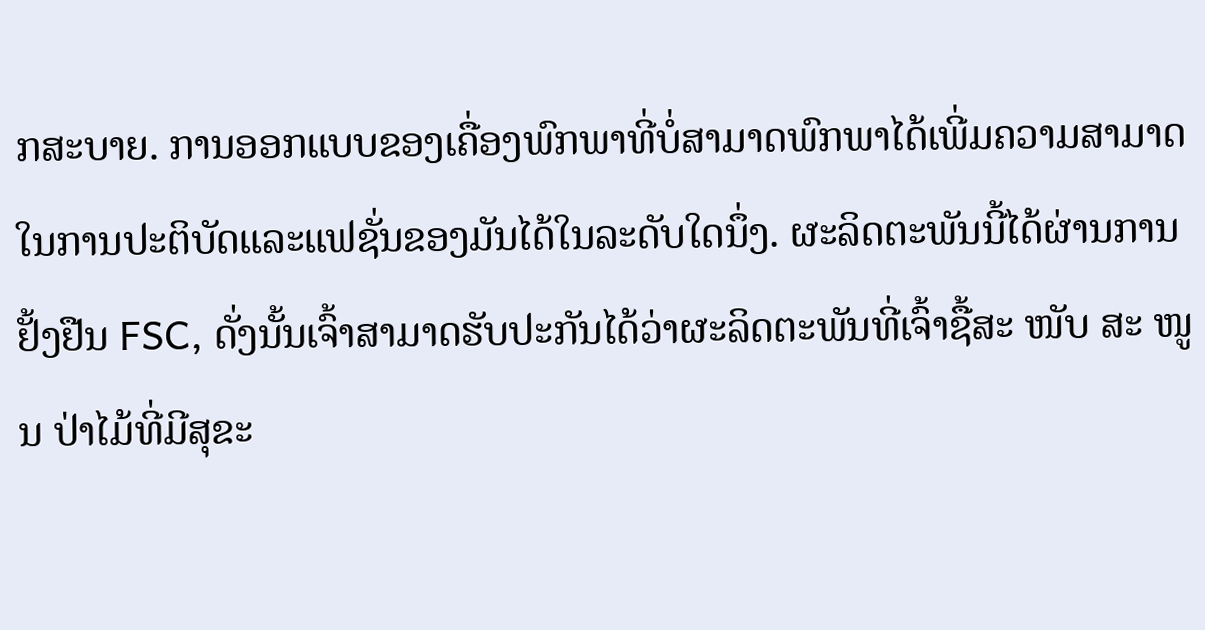ກສະບາຍ. ການອອກແບບຂອງເຄື່ອງພົກພາທີ່ບໍ່ສາມາດພົກພາໄດ້ເພີ່ມຄວາມສາມາດໃນການປະຕິບັດແລະແຟຊັ່ນຂອງມັນໄດ້ໃນລະດັບໃດນຶ່ງ. ຜະລິດຕະພັນນີ້ໄດ້ຜ່ານການຢັ້ງຢືນ FSC, ດັ່ງນັ້ນເຈົ້າສາມາດຮັບປະກັນໄດ້ວ່າຜະລິດຕະພັນທີ່ເຈົ້າຊື້ສະ ໜັບ ສະ ໜູນ ປ່າໄມ້ທີ່ມີສຸຂະ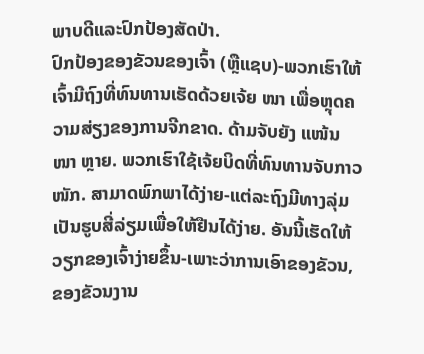ພາບດີແລະປົກປ້ອງສັດປ່າ.
ປົກປ້ອງຂອງຂັວນຂອງເຈົ້າ (ຫຼືແຊບ)-ພວກເຮົາໃຫ້ເຈົ້າມີຖົງທີ່ທົນທານເຮັດດ້ວຍເຈ້ຍ ໜາ ເພື່ອຫຼຸດຄວາມສ່ຽງຂອງການຈີກຂາດ. ດ້າມຈັບຍັງ ແໜ້ນ ໜາ ຫຼາຍ. ພວກເຮົາໃຊ້ເຈ້ຍບິດທີ່ທົນທານຈັບກາວ ໜັກ. ສາມາດພົກພາໄດ້ງ່າຍ-ແຕ່ລະຖົງມີທາງລຸ່ມເປັນຮູບສີ່ລ່ຽມເພື່ອໃຫ້ຢືນໄດ້ງ່າຍ. ອັນນີ້ເຮັດໃຫ້ວຽກຂອງເຈົ້າງ່າຍຂຶ້ນ-ເພາະວ່າການເອົາຂອງຂັວນ, ຂອງຂັວນງານ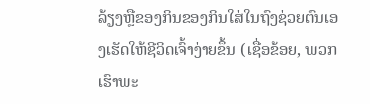ລ້ຽງຫຼືຂອງກິນຂອງກິນໃສ່ໃນຖົງຊ່ວຍຕົນເອງເຮັດໃຫ້ຊີວິດເຈົ້າງ່າຍຂຶ້ນ (ເຊື່ອຂ້ອຍ, ພວກເຮົາພະ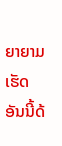ຍາຍາມເຮັດອັນນີ້ດ້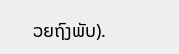ວຍຖົງພັບ).